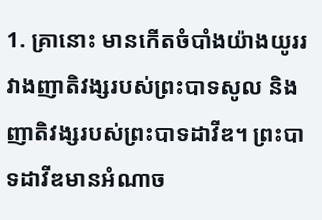1. គ្រានោះ មានកើតចំបាំងយ៉ាងយូររវាងញាតិវង្សរបស់ព្រះបាទសូល និងញាតិវង្សរបស់ព្រះបាទដាវីឌ។ ព្រះបាទដាវីឌមានអំណាច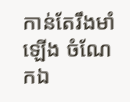កាន់តែរឹងមាំឡើង ចំណែកឯ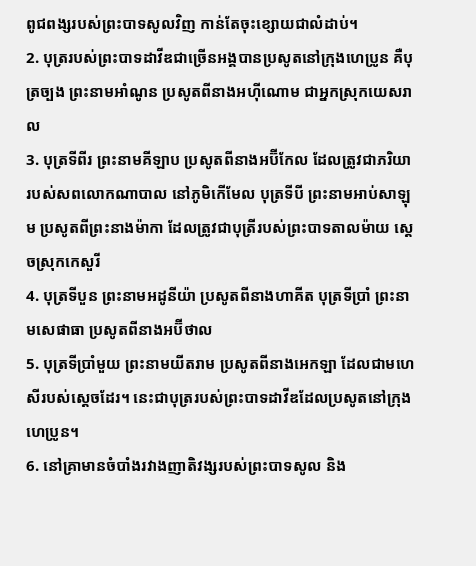ពូជពង្សរបស់ព្រះបាទសូលវិញ កាន់តែចុះខ្សោយជាលំដាប់។
2. បុត្ររបស់ព្រះបាទដាវីឌជាច្រើនអង្គបានប្រសូតនៅក្រុងហេប្រូន គឺបុត្រច្បង ព្រះនាមអាំណូន ប្រសូតពីនាងអហ៊ីណោម ជាអ្នកស្រុកយេសរាល
3. បុត្រទីពីរ ព្រះនាមគីឡាប ប្រសូតពីនាងអប៊ីកែល ដែលត្រូវជាភរិយារបស់សពលោកណាបាល នៅភូមិកើមែល បុត្រទីបី ព្រះនាមអាប់សាឡុម ប្រសូតពីព្រះនាងម៉ាកា ដែលត្រូវជាបុត្រីរបស់ព្រះបាទតាលម៉ាយ ស្ដេចស្រុកកេសួរី
4. បុត្រទីបួន ព្រះនាមអដូនីយ៉ា ប្រសូតពីនាងហាគីត បុត្រទីប្រាំ ព្រះនាមសេផាធា ប្រសូតពីនាងអប៊ីថាល
5. បុត្រទីប្រាំមួយ ព្រះនាមយីតរាម ប្រសូតពីនាងអេកឡា ដែលជាមហេសីរបស់ស្ដេចដែរ។ នេះជាបុត្ររបស់ព្រះបាទដាវីឌដែលប្រសូតនៅក្រុងហេប្រូន។
6. នៅគ្រាមានចំបាំងរវាងញាតិវង្សរបស់ព្រះបាទសូល និង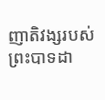ញាតិវង្សរបស់ព្រះបាទដា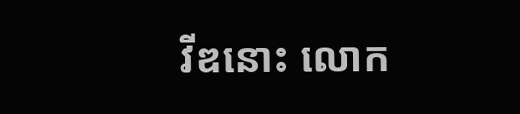វីឌនោះ លោក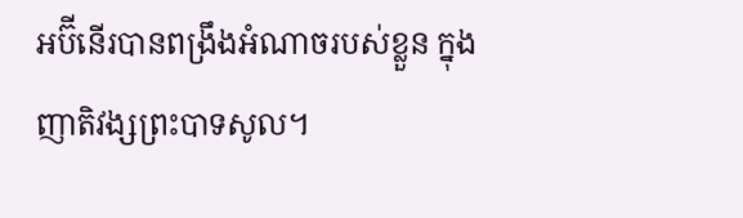អប៊ីនើរបានពង្រឹងអំណាចរបស់ខ្លួន ក្នុងញាតិវង្សព្រះបាទសូល។